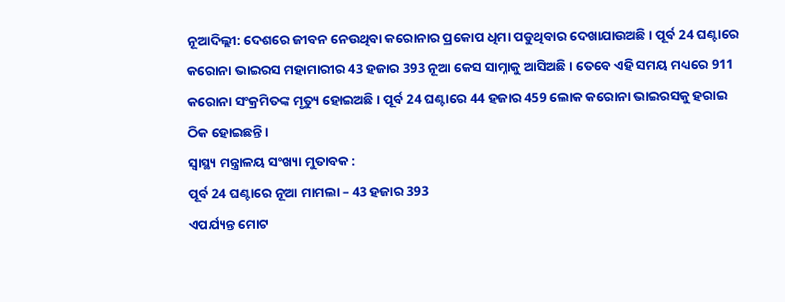ନୂଆଦିଲ୍ଲୀ: ଦେଶରେ ଜୀବନ ନେଉଥିବା କରୋନାର ପ୍ରକୋପ ଧିମା ପଡୁଥିବାର ଦେଖାଯାଉଅଛି । ପୂର୍ବ 24 ଘଣ୍ଟାରେ କରୋନା ଭାଇରସ ମହାମାରୀର 43 ହଜାର 393 ନୂଆ କେସ ସାମ୍ନାକୁ ଆସିଅଛି । ତେବେ ଏହି ସମୟ ମଧ୍ୟରେ 911 କରୋନା ସଂକ୍ରମିତଙ୍କ ମୃତ୍ୟୁ ହୋଇଅଛି । ପୂର୍ବ 24 ଘଣ୍ଟାରେ 44 ହଜାର 459 ଲୋକ କରୋନା ଭାଇରସକୁ ହରାଇ ଠିକ ହୋଇଛନ୍ତି ।
ସ୍ୱାସ୍ଥ୍ୟ ମନ୍ତ୍ରାଳୟ ସଂଖ୍ୟା ମୁତାବକ :
ପୂର୍ବ 24 ଘଣ୍ଟାରେ ନୂଆ ମାମଲା – 43 ହଜାର 393
ଏପର୍ଯ୍ୟନ୍ତ ମୋଟ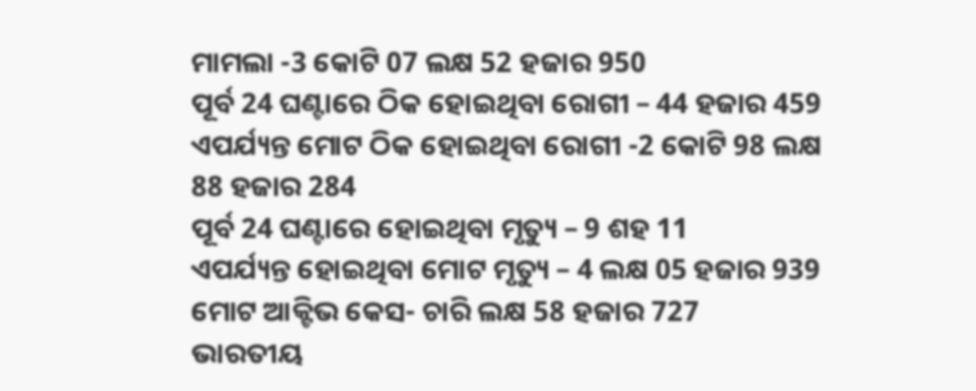ମାମଲା -3 କୋଟି 07 ଲକ୍ଷ 52 ହଜାର 950
ପୂର୍ବ 24 ଘଣ୍ଟାରେ ଠିକ ହୋଇଥିବା ରୋଗୀ – 44 ହଜାର 459
ଏପର୍ଯ୍ୟନ୍ତ ମୋଟ ଠିକ ହୋଇଥିବା ରୋଗୀ -2 କୋଟି 98 ଲକ୍ଷ 88 ହଜାର 284
ପୂର୍ବ 24 ଘଣ୍ଟାରେ ହୋଇଥିବା ମୃତ୍ୟୁ – 9 ଶହ 11
ଏପର୍ଯ୍ୟନ୍ତ ହୋଇଥିବା ମୋଟ ମୃତ୍ୟୁ – 4 ଲକ୍ଷ 05 ହଜାର 939
ମୋଟ ଆକ୍ଟିଭ କେସ- ଚାରି ଲକ୍ଷ 58 ହଜାର 727
ଭାରତୀୟ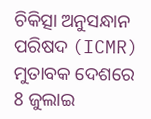ଚିକିତ୍ସା ଅନୁସନ୍ଧାନ ପରିଷଦ (ICMR) ମୁତାବକ ଦେଶରେ 8 ଜୁଲାଇ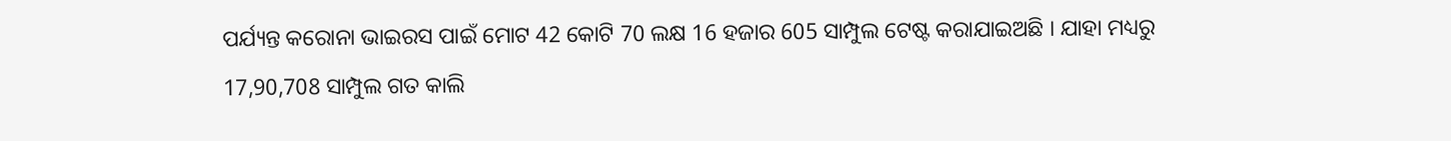ପର୍ଯ୍ୟନ୍ତ କରୋନା ଭାଇରସ ପାଇଁ ମୋଟ 42 କୋଟି 70 ଲକ୍ଷ 16 ହଜାର 605 ସାମ୍ପୁଲ ଟେଷ୍ଟ କରାଯାଇଅଛି । ଯାହା ମଧ୍ୟରୁ 17,90,708 ସାମ୍ପୁଲ ଗତ କାଲି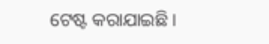ଟେଷ୍ଟ କରାଯାଇଛି ।